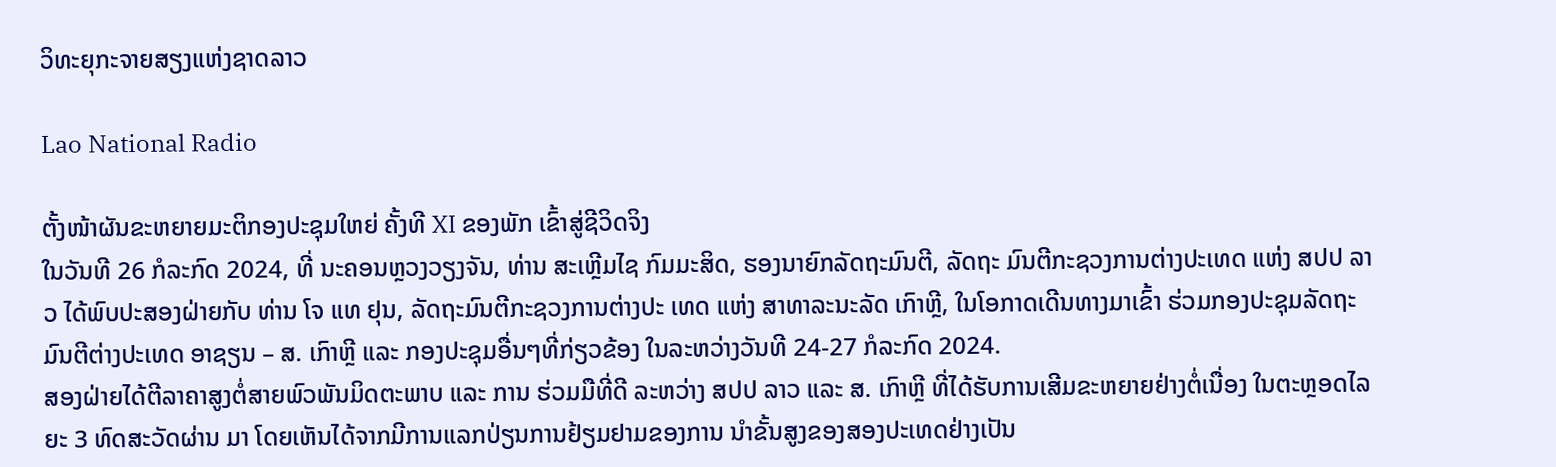ວິທະຍຸກະຈາຍສຽງແຫ່ງຊາດລາວ

Lao National Radio

ຕັ້ງໜ້າຜັນຂະຫຍາຍມະຕິກອງປະຊຸມໃຫຍ່ ຄັ້ງທີ XI ຂອງພັກ ເຂົ້າສູ່ຊີວິດຈິງ
ໃນວັນທີ 26 ກໍລະກົດ 2024, ທີ່ ນະຄອນຫຼວງວຽງຈັນ, ທ່ານ ສະເຫຼີມໄຊ ກົມມະສິດ, ຮອງນາຍົກລັດຖະມົນຕີ, ລັດຖະ ມົນຕີກະຊວງການຕ່າງປະເທດ ແຫ່ງ ສປປ ລາວ ໄດ້ພົບປະສອງຝ່າຍກັບ ທ່ານ ໂຈ ແທ ຢຸນ, ລັດຖະມົນຕີກະຊວງການຕ່າງປະ ເທດ ແຫ່ງ ສາທາລະນະລັດ ເກົາຫຼີ, ໃນໂອກາດເດີນທາງມາເຂົ້າ ຮ່ວມກອງປະຊຸມລັດຖະມົນຕີຕ່າງປະເທດ ອາຊຽນ – ສ. ເກົາຫຼີ ແລະ ກອງປະຊຸມອື່ນໆທີ່ກ່ຽວຂ້ອງ ໃນລະຫວ່າງວັນທີ 24-27 ກໍລະກົດ 2024.
ສອງຝ່າຍໄດ້ຕີລາຄາສູງຕໍ່ສາຍພົວພັນມິດຕະພາບ ແລະ ການ ຮ່ວມມືທີ່ດີ ລະຫວ່າງ ສປປ ລາວ ແລະ ສ. ເກົາຫຼີ ທີ່ໄດ້ຮັບການເສີມຂະຫຍາຍຢ່າງຕໍ່ເນື່ອງ ໃນຕະຫຼອດໄລຍະ 3 ທົດສະວັດຜ່ານ ມາ ໂດຍເຫັນໄດ້ຈາກມີການແລກປ່ຽນການຢ້ຽມຢາມຂອງການ ນໍາຂັ້ນສູງຂອງສອງປະເທດຢ່າງເປັນ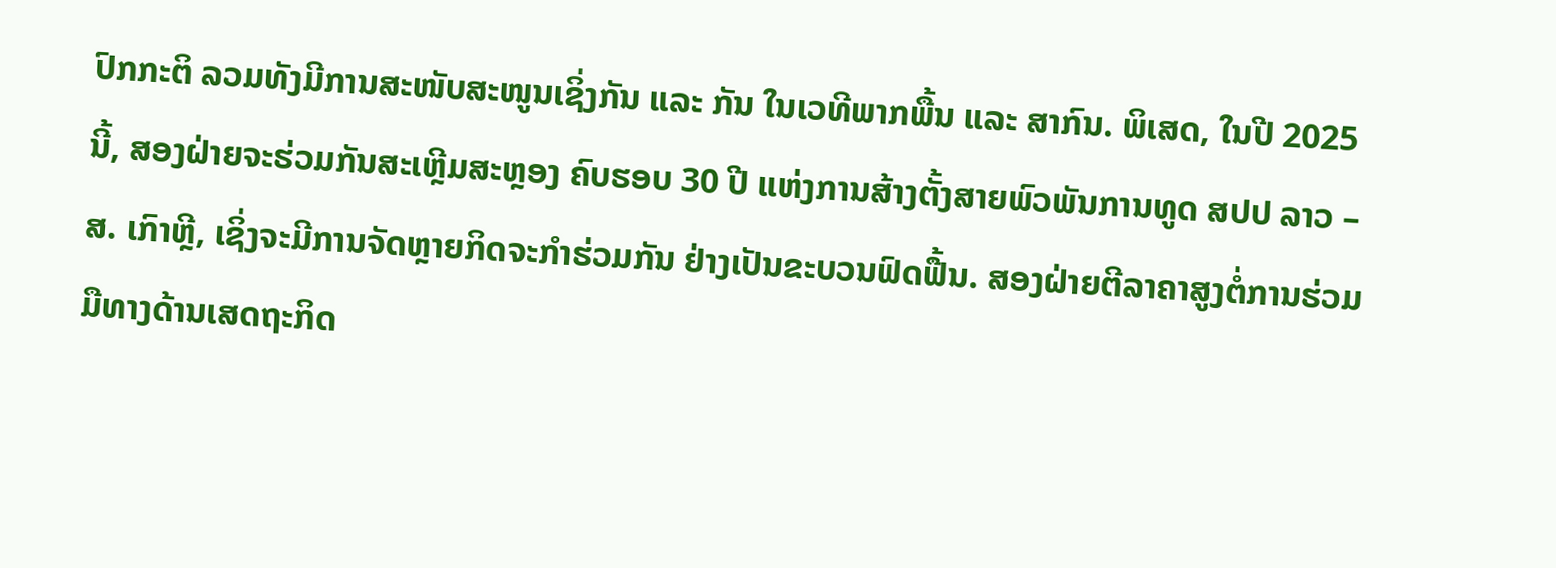ປົກກະຕິ ລວມທັງມີການສະໜັບສະໜູນເຊິ່ງກັນ ແລະ ກັນ ໃນເວທີພາກພື້ນ ແລະ ສາກົນ. ພິເສດ, ໃນປີ 2025 ນີ້, ສອງຝ່າຍຈະຮ່ວມກັນສະເຫຼີມສະຫຼອງ ຄົບຮອບ 30 ປີ ແຫ່ງການສ້າງຕັ້ງສາຍພົວພັນການທູດ ສປປ ລາວ – ສ. ເກົາຫຼີ, ເຊິ່ງຈະມີການຈັດຫຼາຍກິດຈະກໍາຮ່ວມກັນ ຢ່າງເປັນຂະບວນຟົດຟື້ນ. ສອງຝ່າຍຕີລາຄາສູງຕໍ່ການຮ່ວມມືທາງດ້ານເສດຖະກິດ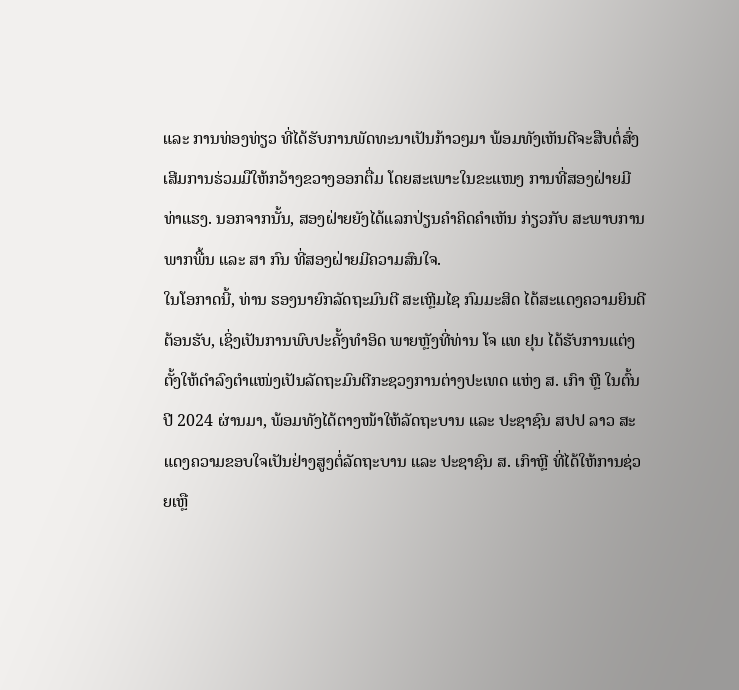ແລະ ການທ່ອງທ່ຽວ ທີ່ໄດ້ຮັບການພັດທະນາເປັນກ້າວໆມາ ພ້ອມທັງເຫັນດີຈະສືບຕໍ່ສົ່ງເສີມການຮ່ວມມືໃຫ້ກວ້າງຂວາງອອກຕື່ມ ໂດຍສະເພາະໃນຂະແໜງ ການທີ່ສອງຝ່າຍມີທ່າແຮງ. ນອກຈາກນັ້ນ, ສອງຝ່າຍຍັງໄດ້ແລກປ່ຽນຄໍາຄິດຄໍາເຫັນ ກ່ຽວກັບ ສະພາບການພາກພື້ນ ແລະ ສາ ກົນ ທີ່ສອງຝ່າຍມີຄວາມສົນໃຈ.
ໃນໂອກາດນີ້, ທ່ານ ຮອງນາຍົກລັດຖະມົນຕີ ສະເຫຼີມໄຊ ກົມມະສິດ ໄດ້ສະແດງຄວາມຍິນດີຕ້ອນຮັບ, ເຊິ່ງເປັນການພົບປະຄັ້ງທໍາອິດ ພາຍຫຼັງທີ່ທ່ານ ໂຈ ແທ ຢຸນ ໄດ້ຮັບການແຕ່ງຕັ້ງໃຫ້ດໍາລົງຕໍາແໜ່ງເປັນລັດຖະມົນຕີກະຊວງການຕ່າງປະເທດ ແຫ່ງ ສ. ເກົາ ຫຼີ ໃນຕົ້ນປີ 2024 ຜ່ານມາ, ພ້ອມທັງໄດ້ຕາງໜ້າໃຫ້ລັດຖະບານ ແລະ ປະຊາຊົນ ສປປ ລາວ ສະແດງຄວາມຂອບໃຈເປັນຢ່າງສູງຕໍ່ລັດຖະບານ ແລະ ປະຊາຊົນ ສ. ເກົາຫຼີ ທີ່ໄດ້ໃຫ້ການຊ່ວຍເຫຼື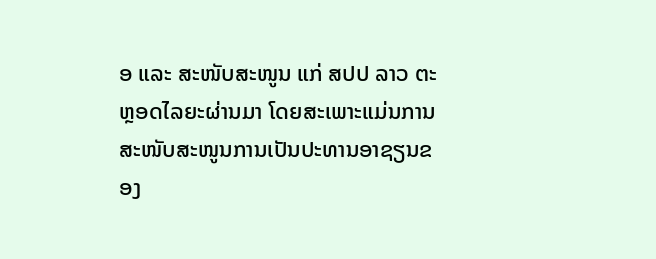ອ ແລະ ສະໜັບສະໜູນ ແກ່ ສປປ ລາວ ຕະຫຼອດໄລຍະຜ່ານມາ ໂດຍສະເພາະແມ່ນການສະໜັບສະໜູນການເປັນປະທານອາຊຽນຂອງ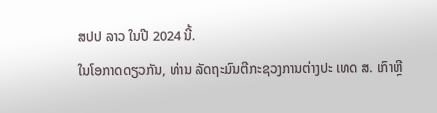ສປປ ລາວ ໃນປີ 2024 ນີ້.
ໃນໂອກາດດຽວກັນ, ທ່ານ ລັດຖະມົນຕີກະຊວງການຕ່າງປະ ເທດ ສ. ເກົາຫຼີ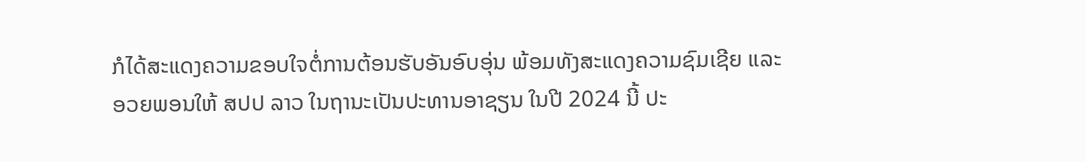ກໍໄດ້ສະແດງຄວາມຂອບໃຈຕໍ່ການຕ້ອນຮັບອັນອົບອຸ່ນ ພ້ອມທັງສະແດງຄວາມຊົມເຊີຍ ແລະ ອວຍພອນໃຫ້ ສປປ ລາວ ໃນຖານະເປັນປະທານອາຊຽນ ໃນປີ 2024 ນີ້ ປະ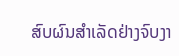ສົບຜົນສໍາເລັດຢ່າງຈົບງາ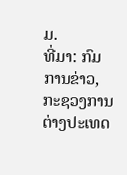ມ.
ທີ່ມາ: ກົມການຂ່າວ, ກະຊວງການຕ່າງປະເທດ